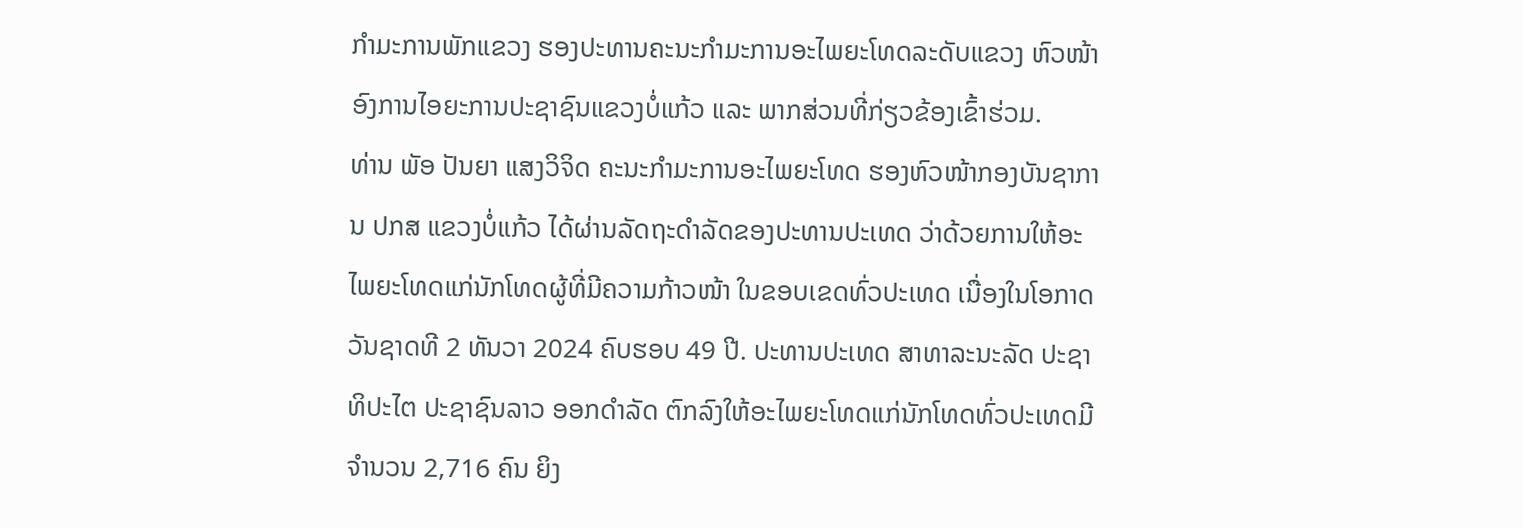ກຳມະການພັກແຂວງ ຮອງປະທານຄະນະກຳມະການອະໄພຍະໂທດລະດັບແຂວງ ຫົວໜ້າອົງການໄອຍະການປະຊາຊົນແຂວງບໍ່ແກ້ວ ແລະ ພາກສ່ວນທີ່ກ່ຽວຂ້ອງເຂົ້າຮ່ວມ.
ທ່ານ ພັອ ປັນຍາ ແສງວິຈິດ ຄະນະກຳມະການອະໄພຍະໂທດ ຮອງຫົວໜ້າກອງບັນຊາການ ປກສ ແຂວງບໍ່ແກ້ວ ໄດ້ຜ່ານລັດຖະດໍາລັດຂອງປະທານປະເທດ ວ່າດ້ວຍການໃຫ້ອະໄພຍະໂທດແກ່ນັກໂທດຜູ້ທີ່ມີຄວາມກ້າວໜ້າ ໃນຂອບເຂດທົ່ວປະເທດ ເນື່ອງໃນໂອກາດວັນຊາດທີ 2 ທັນວາ 2024 ຄົບຮອບ 49 ປີ. ປະທານປະເທດ ສາທາລະນະລັດ ປະຊາທິປະໄຕ ປະຊາຊົນລາວ ອອກດຳລັດ ຕົກລົງໃຫ້ອະໄພຍະໂທດແກ່ນັກໂທດທົ່ວປະເທດມີຈໍານວນ 2,716 ຄົນ ຍິງ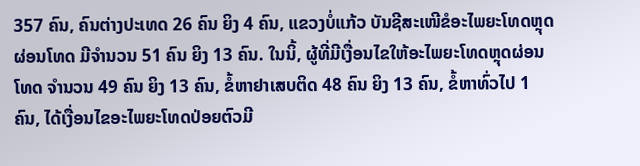357 ຄົນ, ຄົນຕ່າງປະເທດ 26 ຄົນ ຍິງ 4 ຄົນ, ແຂວງບໍ່ແກ້ວ ບັນຊີສະເໜີຂໍອະໄພຍະໂທດຫຼຸດຜ່ອນໂທດ ມີຈໍານວນ 51 ຄົນ ຍິງ 13 ຄົນ. ໃນນິ້, ຜູ້ທີ່ມີເງື່ອນໄຂໃຫ້ອະໄພຍະໂທດຫຼຸດຜ່ອນໂທດ ຈໍານວນ 49 ຄົນ ຍິງ 13 ຄົນ, ຂໍ້ຫາຢາເສບຕິດ 48 ຄົນ ຍິງ 13 ຄົນ, ຂໍ້ຫາທົ່ວໄປ 1 ຄົນ, ໄດ້ເງື່ອນໄຂອະໄພຍະໂທດປ່ອຍຕົວມີ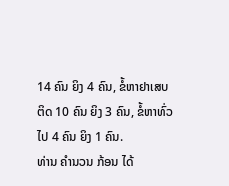14 ຄົນ ຍິງ 4 ຄົນ, ຂໍ້ຫາຢາເສບຕິດ 10 ຄົນ ຍິງ 3 ຄົນ, ຂໍ້ຫາທົ່ວໄປ 4 ຄົນ ຍິງ 1 ຄົນ.
ທ່ານ ຄໍານວນ ກ້ອນ ໄດ້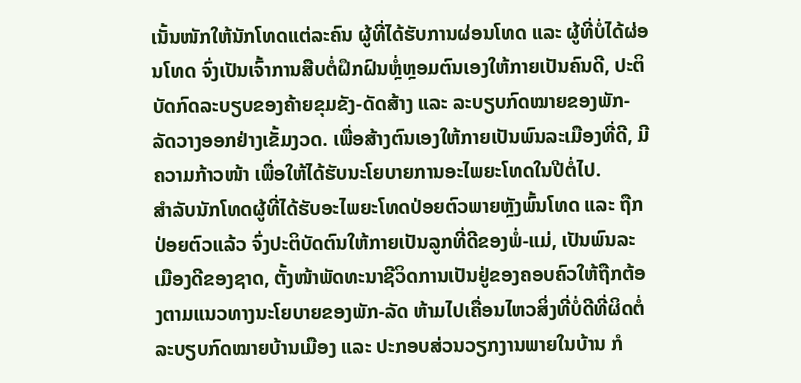ເນັ້ນໜັກໃຫ້ນັກໂທດແຕ່ລະຄົນ ຜູ້ທີ່ໄດ້ຮັບການຜ່ອນໂທດ ແລະ ຜູ້ທີ່ບໍ່ໄດ້ຜ່ອນໂທດ ຈົ່ງເປັນເຈົ້າການສືບຕໍ່ຝຶກຝົນຫຼໍ່ຫຼອມຕົນເອງໃຫ້ກາຍເປັນຄົນດີ, ປະຕິບັດກົດລະບຽບຂອງຄ້າຍຂຸມຂັງ-ດັດສ້າງ ແລະ ລະບຽບກົດໝາຍຂອງພັກ-ລັດວາງອອກຢ່າງເຂັ້ມງວດ. ເພື່ອສ້າງຕົນເອງໃຫ້ກາຍເປັນພົນລະເມືອງທີ່ດີ, ມີຄວາມກ້າວໜ້າ ເພື່ອໃຫ້ໄດ້ຮັບນະໂຍບາຍການອະໄພຍະໂທດໃນປີຕໍ່ໄປ.
ສໍາລັບນັກໂທດຜູ້ທີ່ໄດ້ຮັບອະໄພຍະໂທດປ່ອຍຕົວພາຍຫຼັງພົ້ນໂທດ ແລະ ຖືກປ່ອຍຕົວແລ້ວ ຈົ່ງປະຕິບັດຕົນໃຫ້ກາຍເປັນລູກທີ່ດີຂອງພໍ່-ແມ່, ເປັນພົນລະເມືອງດີຂອງຊາດ, ຕັ້ງໜ້າພັດທະນາຊີວິດການເປັນຢູ່ຂອງຄອບຄົວໃຫ້ຖືກຕ້ອງຕາມແນວທາງນະໂຍບາຍຂອງພັກ-ລັດ ຫ້າມໄປເຄື່ອນໄຫວສິ່ງທີ່ບໍ່ດີທີ່ຜິດຕໍ່ລະບຽບກົດໝາຍບ້ານເມືອງ ແລະ ປະກອບສ່ວນວຽກງານພາຍໃນບ້ານ ກໍ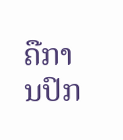ຄືການປົກ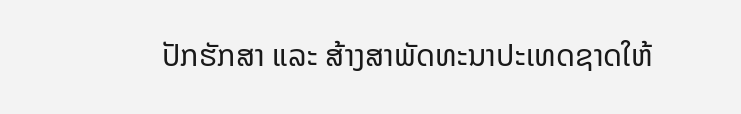ປັກຮັກສາ ແລະ ສ້າງສາພັດທະນາປະເທດຊາດໃຫ້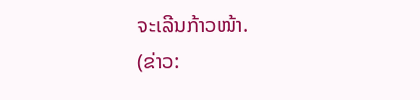ຈະເລີນກ້າວໜ້າ.
(ຂ່າວ: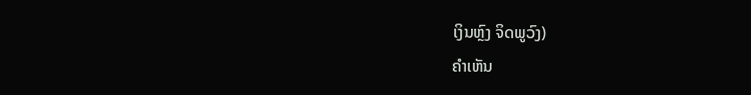ເງິນຫຼົງ ຈິດພູວົງ)
ຄໍາເຫັນ